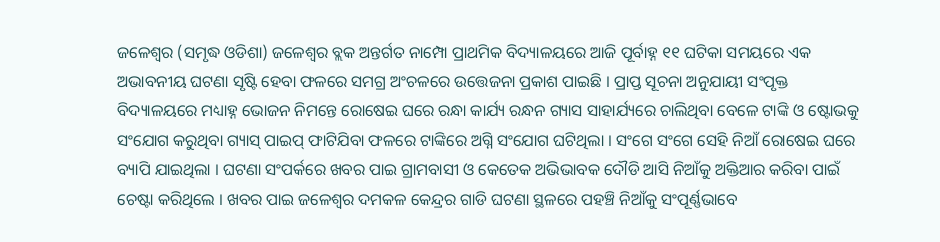ଜଳେଶ୍ୱର (ସମୃଦ୍ଧ ଓଡିଶା) ଜଳେଶ୍ୱର ବ୍ଲକ ଅନ୍ତର୍ଗତ ନାମ୍ପୋ ପ୍ରାଥମିକ ବିଦ୍ୟାଳୟରେ ଆଜି ପୂର୍ବାହ୍ନ ୧୧ ଘଟିକା ସମୟରେ ଏକ ଅଭାବନୀୟ ଘଟଣା ସୃଷ୍ଟି ହେବା ଫଳରେ ସମଗ୍ର ଅଂଚଳରେ ଉତ୍ତେଜନା ପ୍ରକାଶ ପାଇଛି । ପ୍ରାପ୍ତ ସୂଚନା ଅନୁଯାୟୀ ସଂପୃକ୍ତ ବିଦ୍ୟାଳୟରେ ମଧ୍ୟାହ୍ନ ଭୋଜନ ନିମନ୍ତେ ରୋଷେଇ ଘରେ ରନ୍ଧା କାର୍ଯ୍ୟ ରନ୍ଧନ ଗ୍ୟାସ ସାହାର୍ଯ୍ୟରେ ଚାଲିଥିବା ବେଳେ ଟାଙ୍କି ଓ ଷ୍ଟୋଭକୁ ସଂଯୋଗ କରୁଥିବା ଗ୍ୟାସ୍ ପାଇପ୍ ଫାଟିଯିବା ଫଳରେ ଟାଙ୍କିରେ ଅଗ୍ନି ସଂଯୋଗ ଘଟିଥିଲା । ସଂଗେ ସଂଗେ ସେହି ନିଆଁ ରୋଷେଇ ଘରେ ବ୍ୟାପି ଯାଇଥିଲା । ଘଟଣା ସଂପର୍କରେ ଖବର ପାଇ ଗ୍ରାମବାସୀ ଓ କେତେକ ଅଭିଭାବକ ଦୌଡି ଆସି ନିଆଁକୁ ଅକ୍ତିଆର କରିବା ପାଇଁ ଚେଷ୍ଟା କରିଥିଲେ । ଖବର ପାଇ ଜଳେଶ୍ୱର ଦମକଳ କେନ୍ଦ୍ରର ଗାଡି ଘଟଣା ସ୍ଥଳରେ ପହଞ୍ଚି ନିଆଁକୁ ସଂପୂର୍ଣ୍ଣଭାବେ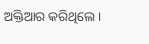ଅକ୍ତିଆର କରିଥିଲେ ।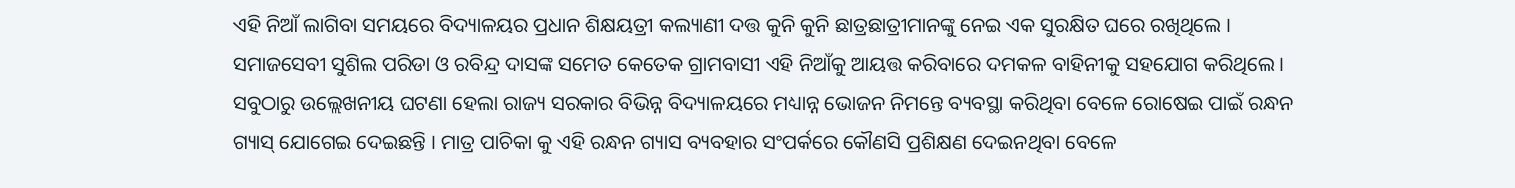ଏହି ନିଆଁ ଲାଗିବା ସମୟରେ ବିଦ୍ୟାଳୟର ପ୍ରଧାନ ଶିକ୍ଷୟତ୍ରୀ କଲ୍ୟାଣୀ ଦତ୍ତ କୁନି କୁନି ଛାତ୍ରଛାତ୍ରୀମାନଙ୍କୁ ନେଇ ଏକ ସୁରକ୍ଷିତ ଘରେ ରଖିଥିଲେ । ସମାଜସେବୀ ସୁଶିଲ ପରିଡା ଓ ରବିନ୍ଦ୍ର ଦାସଙ୍କ ସମେତ କେତେକ ଗ୍ରାମବାସୀ ଏହି ନିଆଁକୁ ଆୟତ୍ତ କରିବାରେ ଦମକଳ ବାହିନୀକୁ ସହଯୋଗ କରିଥିଲେ । ସବୁଠାରୁ ଉଲ୍ଲେଖନୀୟ ଘଟଣା ହେଲା ରାଜ୍ୟ ସରକାର ବିଭିନ୍ନ ବିଦ୍ୟାଳୟରେ ମଧ୍ୟାନ୍ନ ଭୋଜନ ନିମନ୍ତେ ବ୍ୟବସ୍ଥା କରିଥିବା ବେଳେ ରୋଷେଇ ପାଇଁ ରନ୍ଧନ ଗ୍ୟାସ୍ ଯୋଗେଇ ଦେଇଛନ୍ତି । ମାତ୍ର ପାଚିକା କୁ ଏହି ରନ୍ଧନ ଗ୍ୟାସ ବ୍ୟବହାର ସଂପର୍କରେ କୌଣସି ପ୍ରଶିକ୍ଷଣ ଦେଇନଥିବା ବେଳେ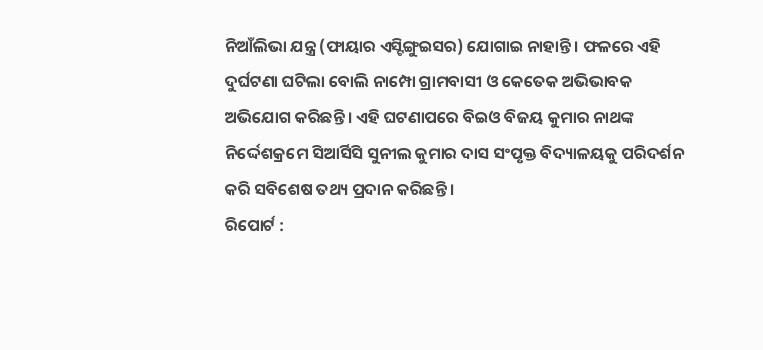ନିଆଁଲିଭା ଯନ୍ତ୍ର (ଫାୟାର ଏସ୍ଟିଙ୍ଗୁଇସର) ଯୋଗାଇ ନାହାନ୍ତି । ଫଳରେ ଏହି ଦୁର୍ଘଟଣା ଘଟିଲା ବୋଲି ନାମ୍ପୋ ଗ୍ରାମବାସୀ ଓ କେତେକ ଅଭିଭାବକ ଅଭିଯୋଗ କରିଛନ୍ତି । ଏହି ଘଟଣାପରେ ବିଇଓ ବିଜୟ କୁମାର ନାଥଙ୍କ ନିର୍ଦ୍ଦେଶକ୍ରମେ ସିଆର୍ସିସି ସୁନୀଲ କୁମାର ଦାସ ସଂପୃକ୍ତ ବିଦ୍ୟାଳୟକୁ ପରିଦର୍ଶନ କରି ସବିଶେଷ ତଥ୍ୟ ପ୍ରଦାନ କରିଛନ୍ତି ।
ରିପୋର୍ଟ :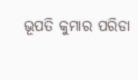ଭୂପତି କୁମାର ପରିଡା